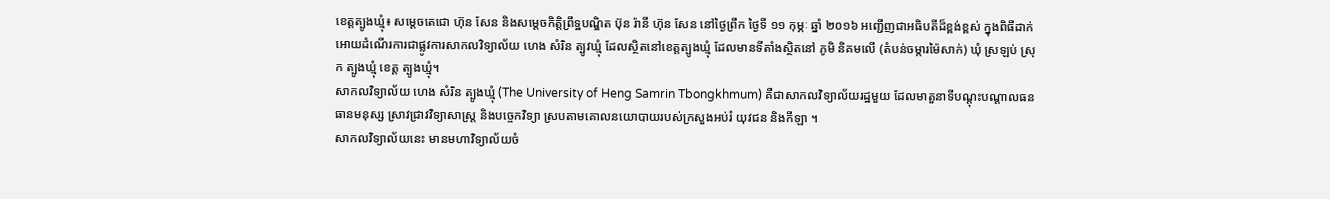ខេត្តត្បូងឃ្មុំ៖ សម្ដេចតេជោ ហ៊ុន សែន និងសម្តេចកិត្តិព្រឹទ្ឋបណ្ឌិត ប៊ុន រ៉ានី ហ៊ុន សែន នៅថ្ងៃព្រឹក ថ្ងៃទី ១១ កុម្ភៈ ឆ្នាំ ២០១៦ អញ្ជើញជាអធិបតីដ៏ខ្ពង់ខ្ពស់ ក្នុងពិធីដាក់អោយដំណើរការជាផ្លូវការសាកលវិទ្យាល័យ ហេង សំរិន ត្បូវឃ្មុំ ដែលស្ថិតនៅខេត្តត្បូងឃ្មុំ ដែលមានទីតាំងស្ថិតនៅ ភូមិ និគមលើ (តំបន់ចម្ការម៉ៃសាក់) ឃុំ ស្រឡប់ ស្រុក ត្បូងឃ្មុំ ខេត្ត ត្បូងឃ្មុំ។
សាកលវិទ្យាល័យ ហេង សំរិន ត្បូងឃ្មុំ (The University of Heng Samrin Tbongkhmum) គឺជាសាកលវិទ្យាល័យរដ្ឋមួយ ដែលមាតួនាទីបណ្តុះបណ្តាលធនធានមនុស្ស ស្រាវជ្រាវវិទ្យាសាស្ត្រ និងបច្ចេកវិទ្យា ស្របតាមគោលនយោបាយរបស់ក្រសួងអប់រំ យុវជន និងកីឡា ។
សាកលវិទ្យាល័យនេះ មានមហាវិទ្យាល័យចំ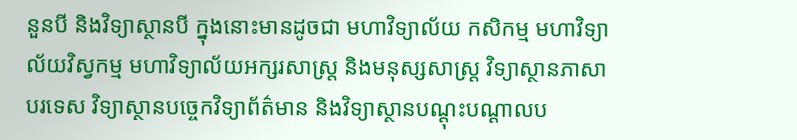នួនបី និងវិទ្យាស្ថានបី ក្នុងនោះមានដូចជា មហាវិទ្យាល័យ កសិកម្ម មហាវិទ្យាល័យវិស្វកម្ម មហាវិទ្យាល័យអក្សរសាស្ត្រ និងមនុស្សសាស្ត្រ វិទ្យាស្ថានភាសាបរទេស វិទ្យាស្ថានបច្ចេកវិទ្យាព័ត៌មាន និងវិទ្យាស្ថានបណ្ដុះបណ្ដាលប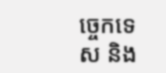ច្ចេកទេស និង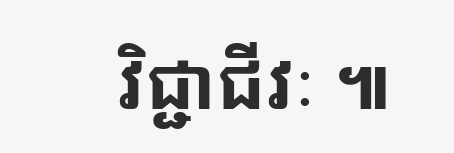វិជ្ជាជីវៈ ៕